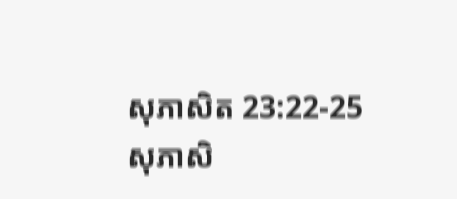សុភាសិត 23:22-25
សុភាសិ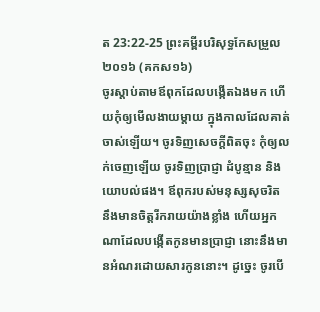ត 23:22-25 ព្រះគម្ពីរបរិសុទ្ធកែសម្រួល ២០១៦ (គកស១៦)
ចូរស្តាប់តាមឪពុកដែលបង្កើតឯងមក ហើយកុំឲ្យមើលងាយម្តាយ ក្នុងកាលដែលគាត់ចាស់ឡើយ។ ចូរទិញសេចក្ដីពិតចុះ កុំឲ្យលក់ចេញឡើយ ចូរទិញប្រាជ្ញា ដំបូន្មាន និងយោបល់ផង។ ឪពុករបស់មនុស្សសុចរិត នឹងមានចិត្តរីករាយយ៉ាងខ្លាំង ហើយអ្នកណាដែលបង្កើតកូនមានប្រាជ្ញា នោះនឹងមានអំណរដោយសារកូននោះ។ ដូច្នេះ ចូរបើ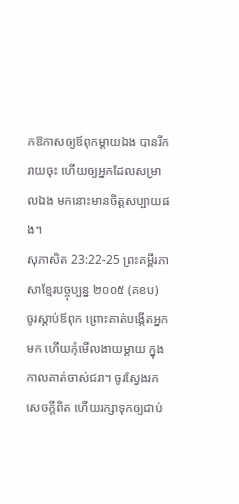កឱកាសឲ្យឪពុកម្តាយឯង បានរីករាយចុះ ហើយឲ្យអ្នកដែលសម្រាលឯង មកនោះមានចិត្តសប្បាយផង។
សុភាសិត 23:22-25 ព្រះគម្ពីរភាសាខ្មែរបច្ចុប្បន្ន ២០០៥ (គខប)
ចូរស្ដាប់ឪពុក ព្រោះគាត់បង្កើតអ្នកមក ហើយកុំមើលងាយម្ដាយ ក្នុងកាលគាត់ចាស់ជរា។ ចូរស្វែងរកសេចក្ដីពិត ហើយរក្សាទុកឲ្យជាប់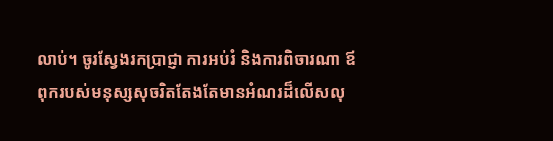លាប់។ ចូរស្វែងរកប្រាជ្ញា ការអប់រំ និងការពិចារណា ឪពុករបស់មនុស្សសុចរិតតែងតែមានអំណរដ៏លើសលុ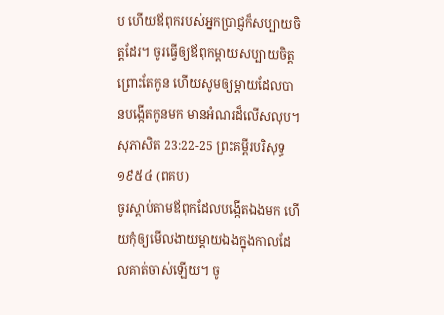ប ហើយឪពុករបស់អ្នកប្រាជ្ញក៏សប្បាយចិត្តដែរ។ ចូរធ្វើឲ្យឪពុកម្ដាយសប្បាយចិត្ត ព្រោះតែកូន ហើយសូមឲ្យម្ដាយដែលបានបង្កើតកូនមក មានអំណរដ៏លើសលុប។
សុភាសិត 23:22-25 ព្រះគម្ពីរបរិសុទ្ធ ១៩៥៤ (ពគប)
ចូរស្តាប់តាមឪពុកដែលបង្កើតឯងមក ហើយកុំឲ្យមើលងាយម្តាយឯងក្នុងកាលដែលគាត់ចាស់ឡើយ។ ចូ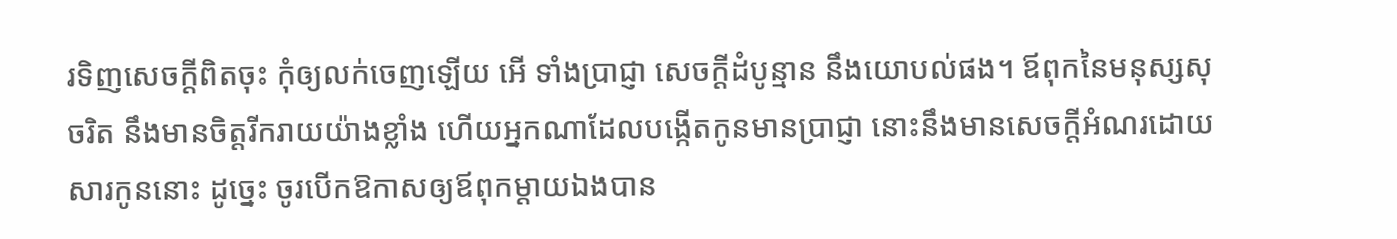រទិញសេចក្ដីពិតចុះ កុំឲ្យលក់ចេញឡើយ អើ ទាំងប្រាជ្ញា សេចក្ដីដំបូន្មាន នឹងយោបល់ផង។ ឪពុកនៃមនុស្សសុចរិត នឹងមានចិត្តរីករាយយ៉ាងខ្លាំង ហើយអ្នកណាដែលបង្កើតកូនមានប្រាជ្ញា នោះនឹងមានសេចក្ដីអំណរដោយសារកូននោះ ដូច្នេះ ចូរបើកឱកាសឲ្យឪពុកម្តាយឯងបាន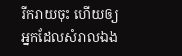រីករាយចុះ ហើយឲ្យអ្នកដែលសំរាលឯង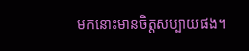មកនោះមានចិត្តសប្បាយផង។